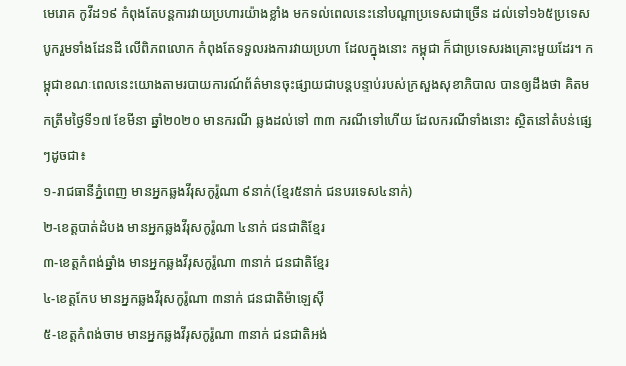មេរោគ កូវីដ១៩ កំពុងតែបន្ដការវាយប្រហារយ៉ាងខ្លាំង មកទល់ពេលនេះនៅបណ្ដាប្រទេសជាច្រើន ដល់ទៅ១៦៥ប្រទេសបូករួមទាំងដែនដី លើពិភពលោក កំពុងតែទទួលរងការវាយប្រហា ដែលក្នុងនោះ កម្ពុជា ក៏ជាប្រទេសរងគ្រោះមួយដែរ។ កម្ពុជាខណៈពេលនេះយោងតាមរបាយការណ៍ព័ត៌មានចុះផ្សាយជាបន្ដបន្ទាប់របស់ក្រសួងសុខាភិបាល បានឲ្យដឹងថា គិតមកត្រឹមថ្ងៃទី១៧ ខែមីនា ឆ្នាំ២០២០ មានករណី ឆ្លងដល់ទៅ ៣៣ ករណីទៅហើយ ដែលករណីទាំងនោះ ស្ថិតនៅតំបន់ផ្សេៗដូចជា៖
១-រាជធានីភ្នំពេញ មានអ្នកឆ្លងវីរុសកូរ៉ូណា ៩នាក់(ខ្មែរ៥នាក់ ជនបរទេស៤នាក់)
២-ខេត្តបាត់ដំបង មានអ្នកឆ្លងវីរុសកូរ៉ូណា ៤នាក់ ជនជាតិខ្មែរ
៣-ខេត្តកំពង់ឆ្នាំង មានអ្នកឆ្លងវីរុសកូរ៉ូណា ៣នាក់ ជនជាតិខ្មែរ
៤-ខេត្តកែប មានអ្នកឆ្លងវីរុសកូរ៉ូណា ៣នាក់ ជនជាតិម៉ាឡេស៊ី
៥-ខេត្តកំពង់ចាម មានអ្នកឆ្លងវីរុសកូរ៉ូណា ៣នាក់ ជនជាតិអង់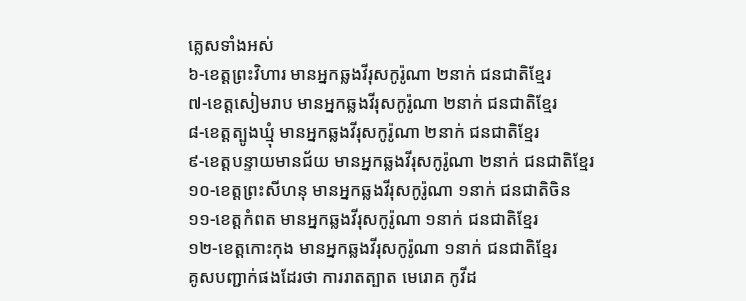គ្លេសទាំងអស់
៦-ខេត្តព្រះវិហារ មានអ្នកឆ្លងវីរុសកូរ៉ូណា ២នាក់ ជនជាតិខ្មែរ
៧-ខេត្តសៀមរាប មានអ្នកឆ្លងវីរុសកូរ៉ូណា ២នាក់ ជនជាតិខ្មែរ
៨-ខេត្តត្បូងឃ្មុំ មានអ្នកឆ្លងវីរុសកូរ៉ូណា ២នាក់ ជនជាតិខ្មែរ
៩-ខេត្តបន្ទាយមានជ័យ មានអ្នកឆ្លងវីរុសកូរ៉ូណា ២នាក់ ជនជាតិខ្មែរ
១០-ខេត្តព្រះសីហនុ មានអ្នកឆ្លងវីរុសកូរ៉ូណា ១នាក់ ជនជាតិចិន
១១-ខេត្តកំពត មានអ្នកឆ្លងវីរុសកូរ៉ូណា ១នាក់ ជនជាតិខ្មែរ
១២-ខេត្តកោះកុង មានអ្នកឆ្លងវីរុសកូរ៉ូណា ១នាក់ ជនជាតិខ្មែរ
គូសបញ្ជាក់ផងដែរថា ការរាតត្បាត មេរោគ កូវីដ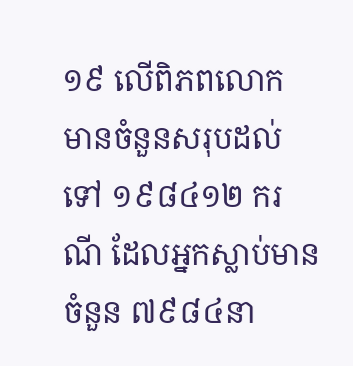១៩ លើពិភពលោក មានចំនួនសរុបដល់ទៅ ១៩៨៤១២ ករណី ដែលអ្នកស្លាប់មានចំនួន ៧៩៨៤នា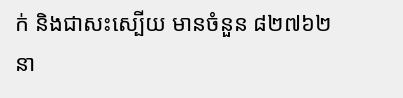ក់ និងជាសះស្បើយ មានចំនួន ៨២៧៦២នា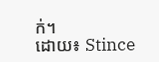ក់។
ដោយ៖ Stince